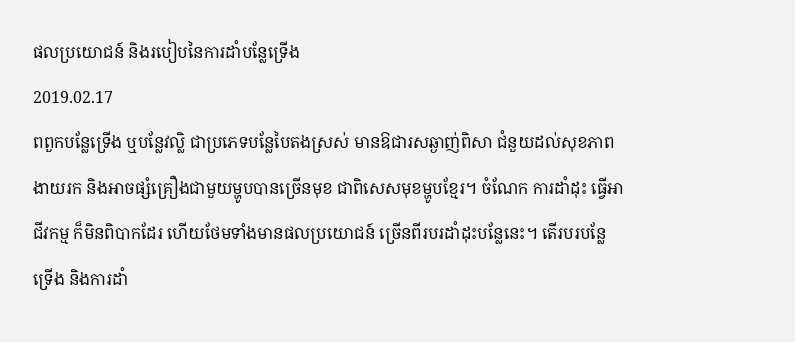ផលប្រយោជន៍ និងរបៀបនៃការដាំបន្លែទ្រើង
2019.02.17
ពពួកបន្លែទ្រើង ឬបន្លែវល្លិ ជាប្រភេទបន្លែបៃតងស្រស់ មានឱជារសឆ្ងាញ់ពិសា ជំនួយដល់សុខភាព ងាយរក និងអាចផ្សំគ្រឿងជាមួយម្ហូបបានច្រើនមុខ ជាពិសេសមុខម្ហូបខ្មែរ។ ចំណែក ការដាំដុះ ធ្វើអាជីវកម្ម ក៏មិនពិបាកដែរ ហើយថែមទាំងមានផលប្រយោជន៍ ច្រើនពីរបរដាំដុះបន្លែនេះ។ តើរបរបន្លែទ្រើង និងការដាំ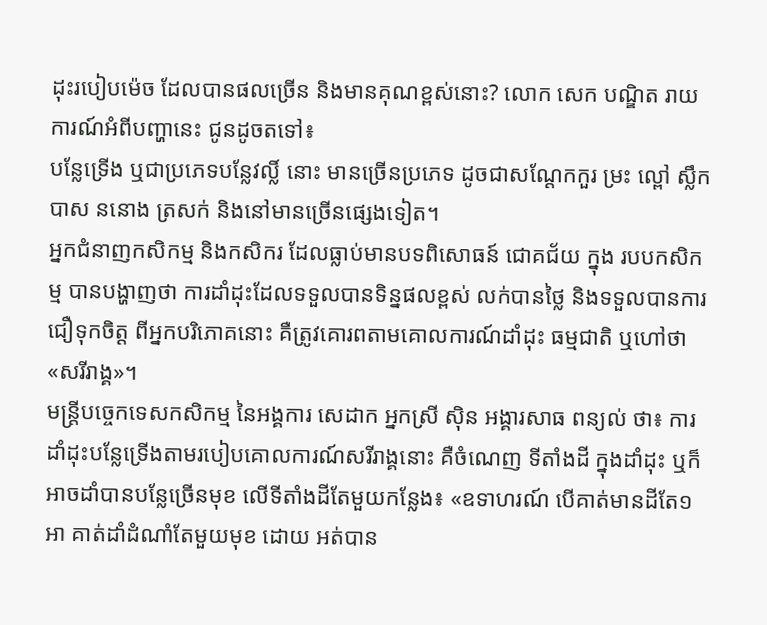ដុះរបៀបម៉េច ដែលបានផលច្រើន និងមានគុណខ្ពស់នោះ? លោក សេក បណ្ឌិត រាយការណ៍អំពីបញ្ហានេះ ជូនដូចតទៅ៖
បន្លែទ្រើង ឬជាប្រភេទបន្លែវល្លិ៍ នោះ មានច្រើនប្រភេទ ដូចជាសណ្ដែកកួរ ម្រះ ល្ពៅ ស្លឹកបាស ននោង ត្រសក់ និងនៅមានច្រើនផ្សេងទៀត។
អ្នកជំនាញកសិកម្ម និងកសិករ ដែលធ្លាប់មានបទពិសោធន៍ ជោគជ័យ ក្នុង របបកសិកម្ម បានបង្ហាញថា ការដាំដុះដែលទទួលបានទិន្នផលខ្ពស់ លក់បានថ្លៃ និងទទួលបានការជឿទុកចិត្ត ពីអ្នកបរិភោគនោះ គឺត្រូវគោរពតាមគោលការណ៍ដាំដុះ ធម្មជាតិ ឬហៅថា «សរីរាង្គ»។
មន្ត្រីបច្ចេកទេសកសិកម្ម នៃអង្គការ សេដាក អ្នកស្រី ស៊ិន អង្គារសាធ ពន្យល់ ថា៖ ការដាំដុះបន្លែទ្រើងតាមរបៀបគោលការណ៍សរីរាង្គនោះ គឺចំណេញ ទីតាំងដី ក្នុងដាំដុះ ឬក៏អាចដាំបានបន្លែច្រើនមុខ លើទីតាំងដីតែមួយកន្លែង៖ «ឧទាហរណ៍ បើគាត់មានដីតែ១អា គាត់ដាំដំណាំតែមួយមុខ ដោយ អត់បាន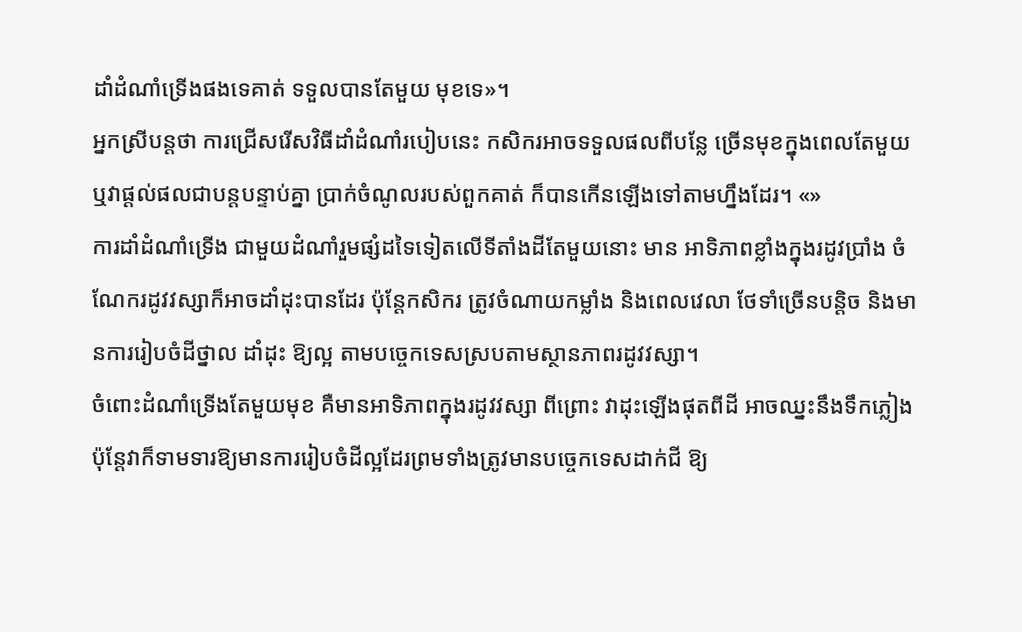ដាំដំណាំទ្រើងផងទេគាត់ ទទួលបានតែមួយ មុខទេ»។
អ្នកស្រីបន្តថា ការជ្រើសរើសវិធីដាំដំណាំរបៀបនេះ កសិករអាចទទួលផលពីបន្លែ ច្រើនមុខក្នុងពេលតែមួយ ឬវាផ្ដល់ផលជាបន្តបន្ទាប់គ្នា ប្រាក់ចំណូលរបស់ពួកគាត់ ក៏បានកើនឡើងទៅតាមហ្នឹងដែរ។ «»
ការដាំដំណាំទ្រើង ជាមួយដំណាំរួមផ្សំដទៃទៀតលើទីតាំងដីតែមួយនោះ មាន អាទិភាពខ្លាំងក្នុងរដូវប្រាំង ចំណែករដូវវស្សាក៏អាចដាំដុះបានដែរ ប៉ុន្តែកសិករ ត្រូវចំណាយកម្លាំង និងពេលវេលា ថែទាំច្រើនបន្តិច និងមានការរៀបចំដីថ្នាល ដាំដុះ ឱ្យល្អ តាមបច្ចេកទេសស្របតាមស្ថានភាពរដូវវស្សា។
ចំពោះដំណាំទ្រើងតែមួយមុខ គឺមានអាទិភាពក្នុងរដូវវស្សា ពីព្រោះ វាដុះឡើងផុតពីដី អាចឈ្នះនឹងទឹកភ្លៀង ប៉ុន្តែវាក៏ទាមទារឱ្យមានការរៀបចំដីល្អដែរព្រមទាំងត្រូវមានបច្ចេកទេសដាក់ជី ឱ្យ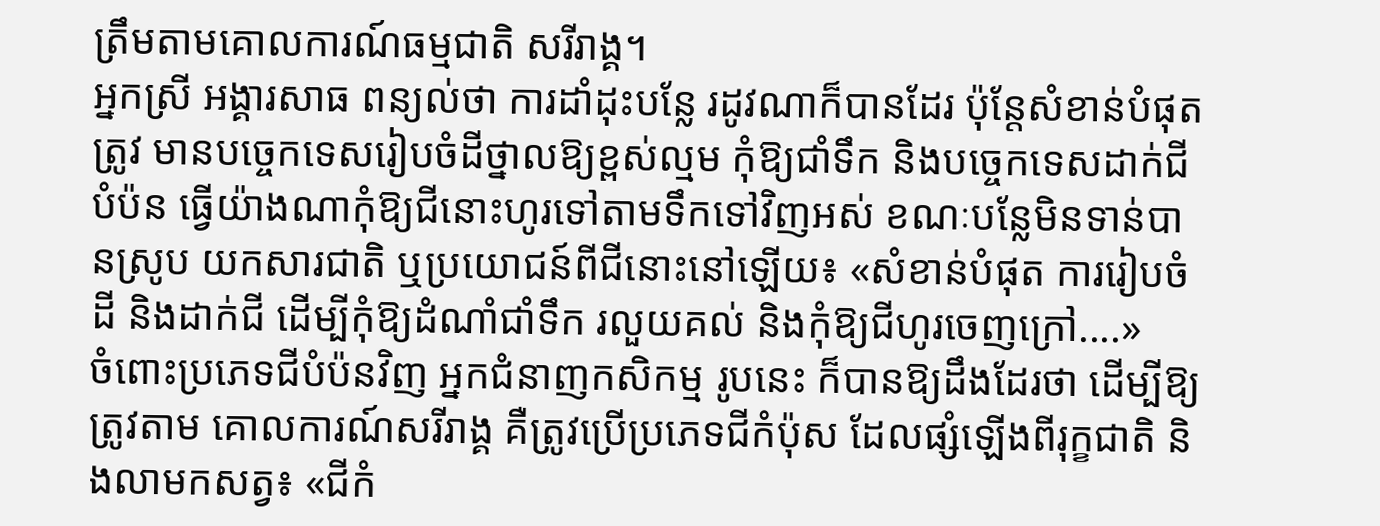ត្រឹមតាមគោលការណ៍ធម្មជាតិ សរីរាង្គ។
អ្នកស្រី អង្គារសាធ ពន្យល់ថា ការដាំដុះបន្លែ រដូវណាក៏បានដែរ ប៉ុន្តែសំខាន់បំផុតត្រូវ មានបច្ចេកទេសរៀបចំដីថ្នាលឱ្យខ្ពស់ល្មម កុំឱ្យជាំទឹក និងបច្ចេកទេសដាក់ជីបំប៉ន ធ្វើយ៉ាងណាកុំឱ្យជីនោះហូរទៅតាមទឹកទៅវិញអស់ ខណៈបន្លែមិនទាន់បានស្រូប យកសារជាតិ ឬប្រយោជន៍ពីជីនោះនៅឡើយ៖ «សំខាន់បំផុត ការរៀបចំដី និងដាក់ជី ដើម្បីកុំឱ្យដំណាំជាំទឹក រលួយគល់ និងកុំឱ្យជីហូរចេញក្រៅ....»
ចំពោះប្រភេទជីបំប៉នវិញ អ្នកជំនាញកសិកម្ម រូបនេះ ក៏បានឱ្យដឹងដែរថា ដើម្បីឱ្យត្រូវតាម គោលការណ៍សរីរាង្គ គឺត្រូវប្រើប្រភេទជីកំប៉ុស ដែលផ្សំឡើងពីរុក្ខជាតិ និងលាមកសត្វ៖ «ជីកំ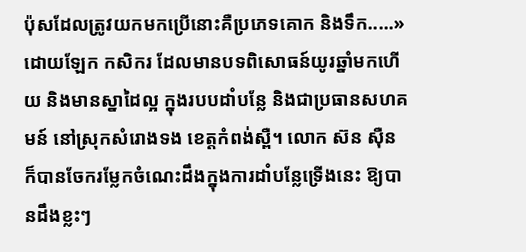ប៉ុសដែលត្រូវយកមកប្រើនោះគឺប្រភេទគោក និងទឹក.....»
ដោយឡែក កសិករ ដែលមានបទពិសោធន៍យូរឆ្នាំមកហើយ និងមានស្នាដៃល្អ ក្នុងរបបដាំបន្លែ និងជាប្រធានសហគមន៍ នៅស្រុកសំរោងទង ខេត្តកំពង់ស្ពឺ។ លោក ស៊ន ស៊ឺន ក៏បានចែករម្លែកចំណេះដឹងក្នុងការដាំបន្លែទ្រើងនេះ ឱ្យបានដឹងខ្លះៗ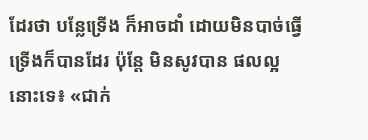ដែរថា បន្លែទ្រើង ក៏អាចដាំ ដោយមិនបាច់ធ្វើទ្រើងក៏បានដែរ ប៉ុន្តែ មិនសូវបាន ផលល្អនោះទេ៖ «ជាក់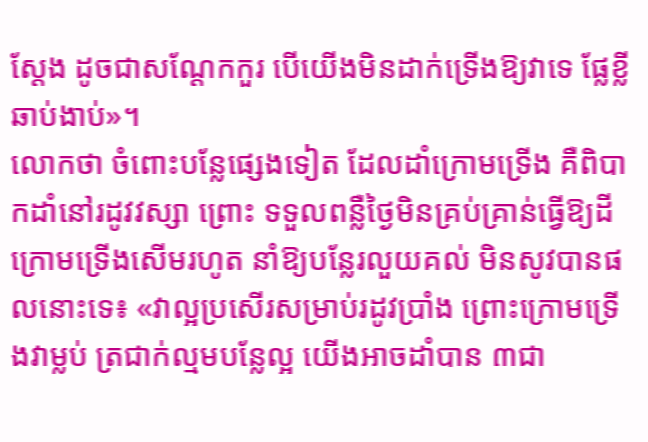ស្ដែង ដូចជាសណ្ដែកកួរ បើយើងមិនដាក់ទ្រើងឱ្យវាទេ ផ្លែខ្លី ឆាប់ងាប់»។
លោកថា ចំពោះបន្លែផ្សេងទៀត ដែលដាំក្រោមទ្រើង គឺពិបាកដាំនៅរដូវវស្សា ព្រោះ ទទួលពន្លឺថ្ងៃមិនគ្រប់គ្រាន់ធ្វើឱ្យដីក្រោមទ្រើងសើមរហូត នាំឱ្យបន្លែរលួយគល់ មិនសូវបានផលនោះទេ៖ «វាល្អប្រសើរសម្រាប់រដូវប្រាំង ព្រោះក្រោមទ្រើងវាម្លប់ ត្រជាក់ល្មមបន្លែល្អ យើងអាចដាំបាន ៣ជា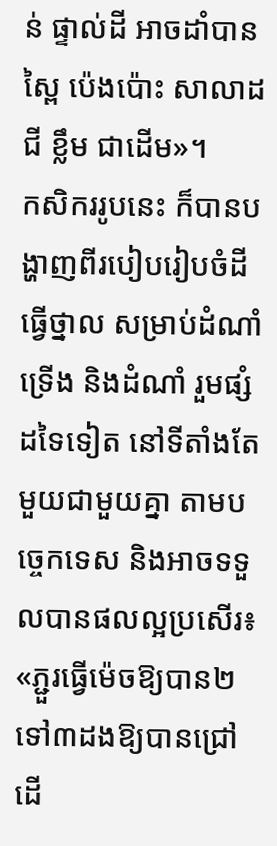ន់ ផ្ទាល់ដី អាចដាំបានស្ពៃ ប៉េងប៉ោះ សាលាដ ជី ខ្លឹម ជាដើម»។
កសិកររូបនេះ ក៏បានបង្ហាញពីរបៀបរៀបចំដី ធ្វើថ្នាល សម្រាប់ដំណាំទ្រើង និងដំណាំ រួមផ្សំដទៃទៀត នៅទីតាំងតែមួយជាមួយគ្នា តាមបច្ចេកទេស និងអាចទទួលបានផលល្អប្រសើរ៖ «ភ្ជួរធ្វើម៉េចឱ្យបាន២ ទៅ៣ដងឱ្យបានជ្រៅ ដើ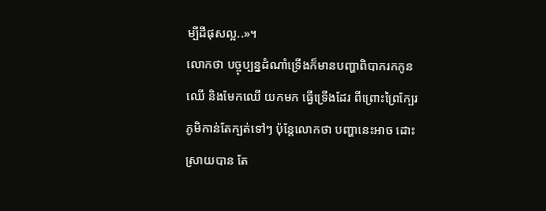ម្បីដីផុសល្អ..»។
លោកថា បច្ចុប្បន្នដំណាំទ្រើងក៏មានបញ្ហាពិបាករកកូនឈើ និងមែកឈើ យកមក ធ្វើទ្រើងដែរ ពីព្រោះព្រៃក្បែរភូមិកាន់តែក្បត់ទៅៗ ប៉ុន្តែលោកថា បញ្ហានេះអាច ដោះស្រាយបាន តែ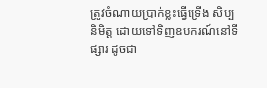ត្រូវចំណាយប្រាក់ខ្លះធ្វើទ្រើង សិប្បនិមិត្ត ដោយទៅទិញឧបករណ៍នៅទីផ្សារ ដូចជា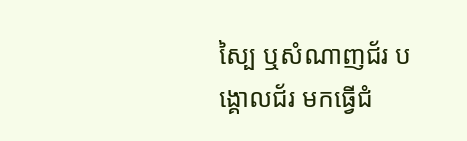ស្បៃ ឬសំណាញជ័រ បង្គោលជ័រ មកធ្វើជំ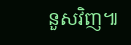នួសវិញ៕